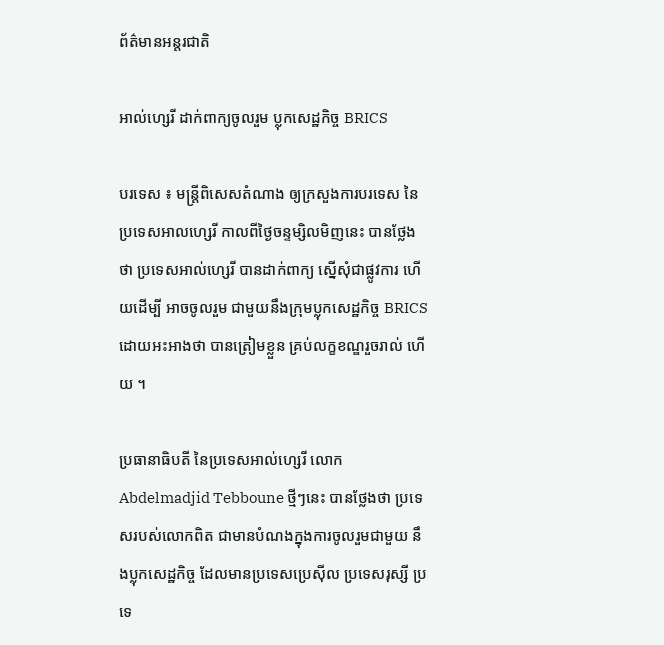ព័ត៌មានអន្តរជាតិ

អាល់ហ្សេរី ដាក់ពាក្យចូលរួម ប្លុកសេដ្ឋកិច្ច BRICS

បរទេស ៖ មន្ត្រីពិសេសតំណាង ឲ្យក្រសួងការបរទេស នៃប្រទេសអាលហ្សេរី កាលពីថ្ងៃចន្ទម្សិលមិញនេះ បានថ្លែងថា ប្រទេសអាល់ហ្សេរី បានដាក់ពាក្យ ស្នើសុំជាផ្លូវការ ហើយដើម្បី អាចចូលរួម ជាមួយនឹងក្រុមប្លុកសេដ្ឋកិច្ច BRICS ដោយអះអាងថា បានត្រៀមខ្លួន គ្រប់លក្ខខណ្ឌរួចរាល់ ហើយ ។

ប្រធានាធិបតី នៃប្រទេសអាល់ហ្សេរី លោក Abdelmadjid Tebboune ថ្មីៗនេះ បានថ្លែងថា ប្រទេសរបស់លោកពិត ជាមានបំណងក្នុងការចូលរួមជាមួយ នឹងប្លុកសេដ្ឋកិច្ច ដែលមានប្រទេសប្រេស៊ីល ប្រទេសរុស្សី ប្រទេ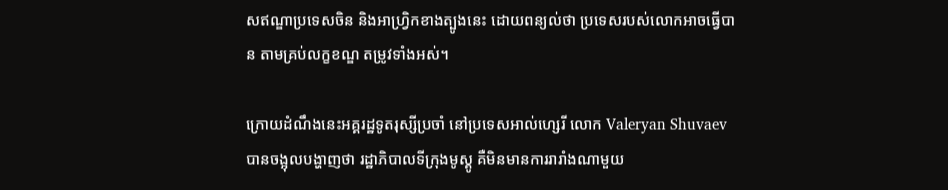សឥណ្ឌាប្រទេសចិន និងអាហ្វ្រិកខាងត្បូងនេះ ដោយពន្យល់ថា ប្រទេសរបស់លោកអាចធ្វើបាន តាមគ្រប់លក្ខខណ្ឌ តម្រូវទាំងអស់។

ក្រោយដំណឹងនេះអគ្គរដ្ឋទូតរុស្សីប្រចាំ នៅប្រទេសអាល់ហ្សេរី លោក Valeryan Shuvaev បានចង្អុលបង្ហាញថា រដ្ឋាភិបាលទីក្រុងមូស្គូ គឺមិនមានការរារាំងណាមួយ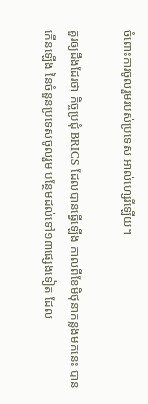ចំពោះការចូលរួមរបស់ប្រទេស អាល់ហ្សេរីឡើយ។

គួរឲ្យដឹងដែរថា កិច្ចប្រជុំ BRICS ដែលបានធ្វើឡើង កាលពីខែមិថុនាកន្លងមកនេះ បានកើនឡើង នៃចំនួនប្រទេសចូលរួម បន្ថែមដល់ទៅ១៣ផ្សេងទៀត ដែល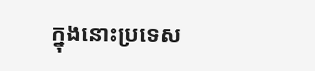ក្នុងនោះប្រទេស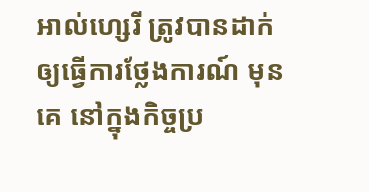អាល់ហ្សេរី ត្រូវបានដាក់ឲ្យធ្វើការថ្លែងការណ៍ មុនគេ នៅក្នុងកិច្ចប្រ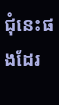ជុំនេះផងដែរ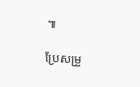៕

ប្រែសម្រួ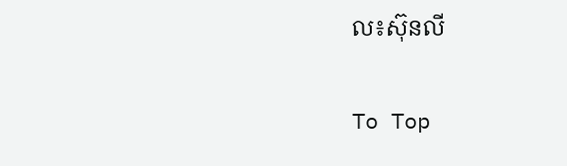ល៖ស៊ុនលី

To Top